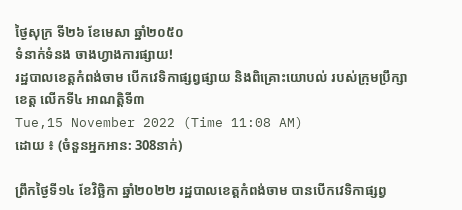ថ្ងៃសុក្រ ទី២៦ ខែមេសា ឆ្នាំ២០៥០
ទំនាក់ទំនង ចាងហ្វាងការផ្សាយ!
រដ្ឋបាលខេត្តកំពង់ចាម បើកវេទិកាផ្សព្វផ្សាយ និងពិគ្រោះយោបល់ របស់ក្រុមប្រឹក្សាខេត្ត លើកទី៤ អាណត្តិទី៣
Tue,15 November 2022 (Time 11:08 AM)
ដោយ ៖ (ចំនួនអ្នកអាន: 308នាក់)

ព្រឹកថ្ងៃទី១៤ ខែវិច្ឆិកា ឆ្នាំ២០២២ រដ្ឋបាលខេត្តកំពង់ចាម បានបើកវេទិកាផ្សព្វ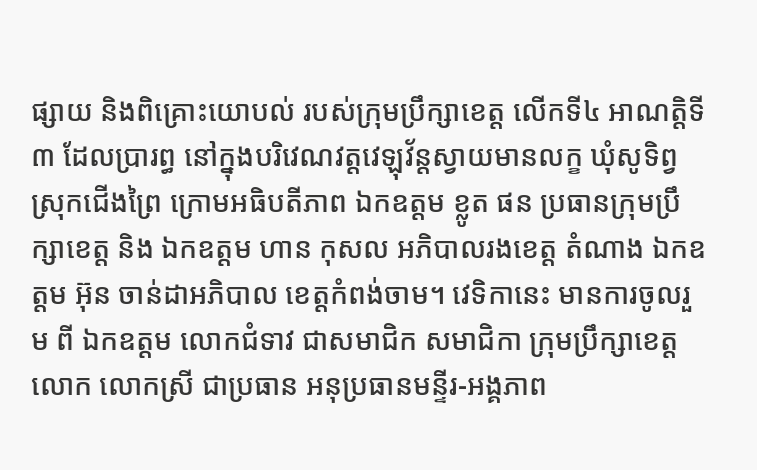ផ្សាយ និងពិគ្រោះយោបល់ របស់ក្រុមប្រឹក្សាខេត្ត លើកទី៤ អាណត្តិទី៣ ដែលប្រារព្ធ នៅក្នុងបរិវេណវត្តវេឡុវ័ន្តស្វាយមានលក្ខ ឃុំសូទិព្វ ស្រុកជើងព្រៃ ក្រោមអធិបតីភាព ឯកឧត្តម ខ្លូត ផន ប្រធានក្រុមប្រឹក្សាខេត្ត និង ឯកឧត្តម ហាន កុសល អភិបាលរងខេត្ត តំណាង ឯកឧត្តម អ៊ុន ចាន់ដាអភិបាល ខេត្តកំពង់ចាម។ វេទិកានេះ មានការចូលរួម ពី ឯកឧត្តម លោកជំទាវ ជាសមាជិក សមាជិកា ក្រុមប្រឹក្សាខេត្ត លោក លោកស្រី ជាប្រធាន អនុប្រធានមន្ទីរ-អង្គភាព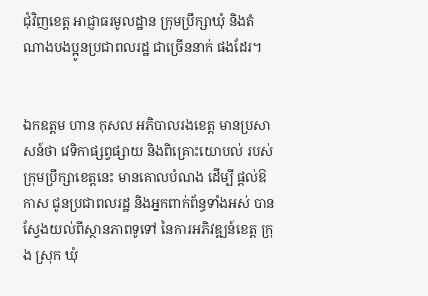ជុំវិញខេត្ត អាជ្ញាធរមូលដ្ឋាន ក្រុមប្រឹក្សាឃុំ និងតំណាងបងប្អូនប្រជាពលរដ្ឋ ជាច្រើននាក់ ផងដែរ។


ឯកឧត្តម ហាន កុសល អភិបាលរងខេត្ត មានប្រសាសន៍ថា វេទិកាផ្សព្វផ្សាយ និងពិគ្រោះយោបល់ របស់ក្រុមប្រឹក្សាខេត្តនេះ មានគោលបំណង ដើម្បី ផ្តល់ឱកាស ជូនប្រជាពលរដ្ឋ និងអ្នកពាក់ព័ន្ធទាំងអស់ បានស្វែងយល់ពីស្ថានភាពទូទៅ នៃការអភិវឌ្ឍន៍ខេត្ត ក្រុង ស្រុក ឃុំ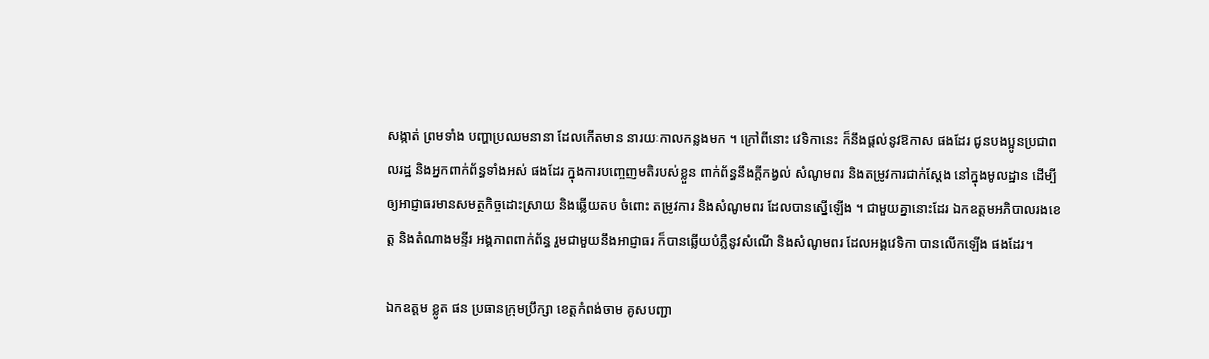សង្កាត់ ព្រមទាំង បញ្ហាប្រឈមនានា ដែលកើតមាន នារយៈកាលកន្លងមក ។ ក្រៅពីនោះ វេទិកានេះ ក៏នឹងផ្តល់នូវឱកាស ផងដែរ ជូនបងប្អូនប្រជាពលរដ្ឋ និងអ្នកពាក់ព័ន្ធទាំងអស់ ផងដែរ ក្នុងការបញ្ចេញមតិរបស់ខ្លួន ពាក់ព័ន្ធនឹងក្តីកង្វល់ សំណូមពរ និងតម្រូវការជាក់ស្តែង នៅក្នុងមូលដ្ឋាន ដើម្បី ឲ្យអាជ្ញាធរមានសមត្ថកិច្ចដោះស្រាយ និងឆ្លើយតប ចំពោះ តម្រូវការ និងសំណូមពរ ដែលបានស្នើឡើង ។ ជាមួយគ្នានោះដែរ ឯកឧត្តមអភិបាលរងខេត្ត និងតំណាងមន្ទីរ អង្គភាពពាក់ព័ន្ធ រួមជាមួយនឹងអាជ្ញាធរ ក៏បានឆ្លើយបំភ្លឺនូវសំណើ និងសំណូមពរ ដែលអង្គវេទិកា បានលើកឡើង ផងដែរ។

ឯកឧត្តម ខ្លូត ផន ប្រធានក្រុមប្រឹក្សា ខេត្តកំពង់ចាម គូសបញ្ជា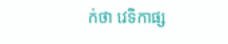ក់ថា វេទិកាផ្ស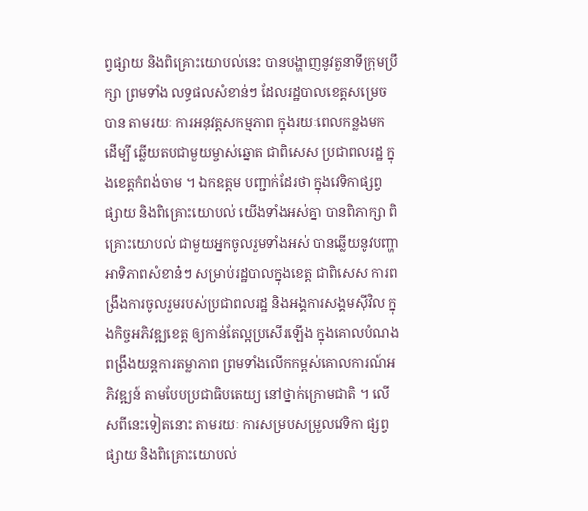ព្វផ្សាយ និងពិគ្រោះយោបល់នេះ បានបង្ហាញនូវតួនាទីក្រុមប្រឹក្សា ព្រមទាំង លទ្ធផលសំខាន់ៗ ដែលរដ្ឋបាលខេត្តសម្រេចបាន តាមរយៈ ការអនុវត្តសកម្មភាព ក្នុងរយៈពេលកន្លងមក ដើម្បី ឆ្លើយតបជាមួយម្ចាស់ឆ្នោត ជាពិសេស ប្រជាពលរដ្ឋ ក្នុងខេត្តកំពង់ចាម ។ ឯកឧត្តម បញ្ជាក់ដែរថា ក្នុងវេទិកាផ្សព្វផ្សាយ និងពិគ្រោះយោបល់ យើងទាំងអស់គ្នា បានពិភាក្សា ពិគ្រោះយោបល់ ជាមួយអ្នកចូលរួមទាំងអស់ បានឆ្លើយនូវបញ្ហាអាទិភាពសំខាន៎ៗ សម្រាប់រដ្ឋបាលក្នុងខេត្ត ជាពិសេស ការពង្រឹងការចូលរួមរបស់ប្រជាពលរដ្ឋ និងអង្គការសង្គមស៊ីវិល ក្នុងកិច្ចអភិវឌ្ឍខេត្ត ឲ្យកាន់តែល្អប្រសើរឡើង ក្នុងគោលបំណងពង្រឹងយន្តការតម្លាភាព ព្រមទាំងលើកកម្ពស់គោលការណ៍អភិវឌ្ឍន៍ តាមបែបប្រជាធិបតេយ្យ នៅថ្នាក់ក្រោមជាតិ ។ លើសពីនេះទៀតនោះ តាមរយៈ ការសម្របសម្រួលវេទិកា ផ្សព្វផ្សាយ និងពិគ្រោះយោបល់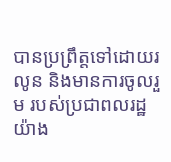បានប្រព្រឹត្តទៅដោយរលូន និងមានការចូលរួម របស់ប្រជាពលរដ្ឋ យ៉ាង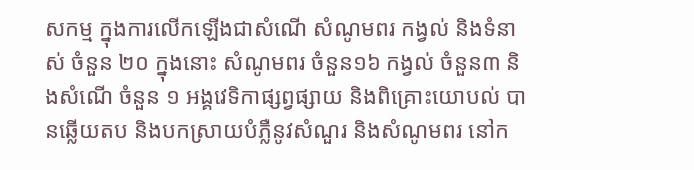សកម្ម ក្នុងការលើកឡើងជាសំណើ សំណូមពរ កង្វល់ និងទំនាស់ ចំនួន ២០ ក្នុងនោះ សំណូមពរ ចំនួន១៦ កង្វល់ ចំនួន៣ និងសំណើ ចំនួន ១ អង្គវេទិកាផ្សព្វផ្សាយ និងពិគ្រោះយោបល់ បានឆ្លើយតប និងបកស្រាយបំភ្លឺនូវសំណួរ និងសំណូមពរ នៅក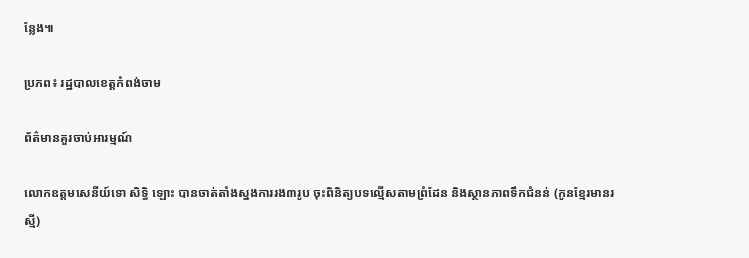ន្លែង៕

ប្រភព៖ រដ្ឋបាលខេត្តកំពង់ចាម

ព័ត៌មានគួរចាប់អារម្មណ៍

លោកឧត្តមសេនីយ៍ទោ សិទ្ធិ ឡោះ បានចាត់តាំងស្នងការរង៣រូប ចុះពិនិត្យបទល្មើសតាមព្រំដែន និងស្ថានភាពទឹកជំនន់ (កូនខ្មែរមានរស្មី)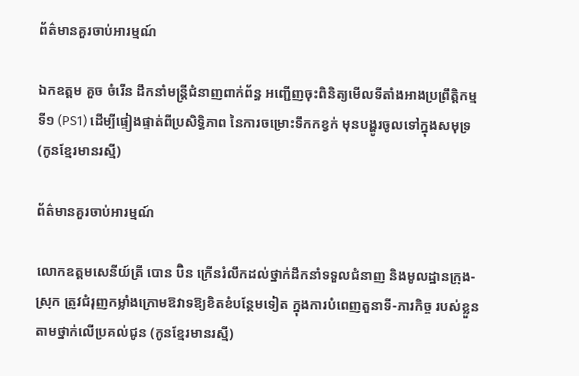ព័ត៌មានគួរចាប់អារម្មណ៍

ឯកឧត្តម គួច ចំរើន ដឹកនាំមន្ត្រីជំនាញពាក់ព័ន្ធ អញ្ជើញចុះពិនិត្យមើលទីតាំងអាងប្រព្រឹត្តិកម្មទី១ (PS1) ដើម្បីផ្ទៀងផ្ទាត់ពីប្រសិទ្ធិភាព នៃការចម្រោះទឹកកខ្វក់ មុនបង្ហូរចូលទៅក្នុងសមុទ្រ (កូនខ្មែរមានរស្មី)

ព័ត៌មានគួរចាប់អារម្មណ៍

លោកឧត្តមសេនីយ៍ត្រី បោន ប៊ិន ក្រើនរំលឹកដល់ថ្នាក់ដឹកនាំទទួលជំនាញ និងមូលដ្ឋានក្រុង-ស្រុក ត្រូវជំរុញកម្លាំងក្រោមឱវាទឱ្យខិតខំបន្ថែមទៀត ក្នុងការបំពេញតួនាទី-ភារកិច្ច របស់ខ្លួនតាមថ្នាក់លើប្រគល់ជូន (កូនខ្មែរមានរស្មី)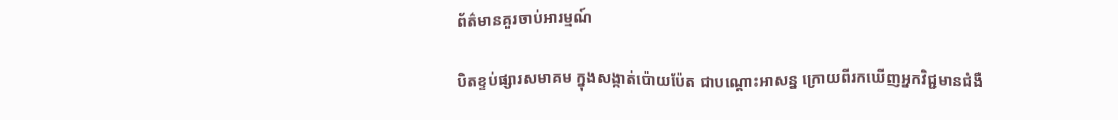ព័ត៌មានគួរចាប់អារម្មណ៍

បិតខ្ទប់ផ្សារសមាគម ក្នុងសង្កាត់ប៉ោយប៉ែត ជាបណ្តោះអាសន្ន ក្រោយពីរកឃើញអ្នកវិជ្ជមានជំងឺ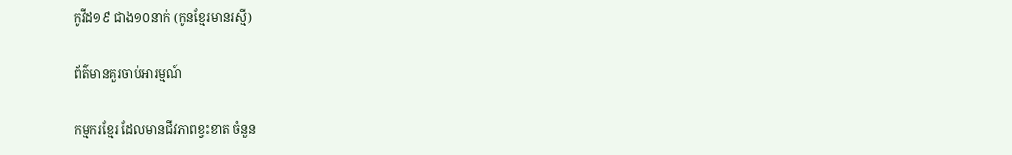កូវីដ១៩ ជាង១០នាក់ (កូនខ្មែរមានរស្មី)

ព័ត៌មានគួរចាប់អារម្មណ៍

កម្មករខ្មែរ ដែលមានជីវភាពខ្វះខាត ចំនួន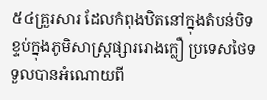៥៤គ្រួរសារ ដែលកំពុងឋិតនៅក្នុងតំបន់បិទខ្ទប់ក្នុងភូមិសាស្ត្រផ្សាររោងក្លឿ ប្រទេសថៃទទួលបានអំណោយពី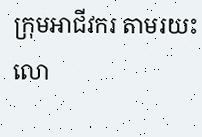ក្រុមអាជីវករ តាមរយះ លោ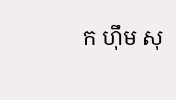ក ហ៊ឹម សុ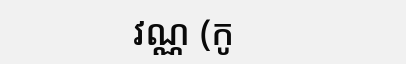វណ្ណ (កូ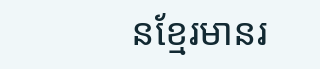នខ្មែរមានរ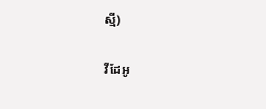ស្មី)

វីដែអូ